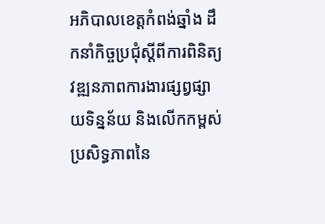អភិបាលខេត្តកំពង់ឆ្នាំង ដឹកនាំកិច្ចប្រជុំស្តីពីការពិនិត្យវឌ្ឍនភាពការងារផ្សព្វផ្សាយទិន្នន័យ និងលើកកម្ពស់ប្រសិទ្ធភាពនៃ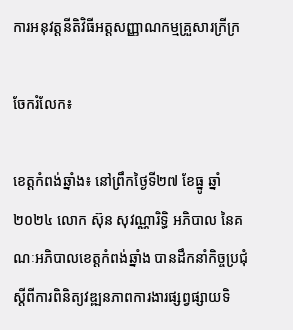ការអនុវត្តនីតិវិធីអត្តសញ្ញាណកម្មគ្រួសារក្រីក្រ

ចែករំលែក៖

ខេត្តកំពង់ឆ្នាំង៖ នៅព្រឹកថ្ងៃទី២៧ ខែធ្នូ ឆ្នាំ២០២៤ លោក ស៊ុន សុវណ្ណារិទ្ធិ អភិបាល នៃគណៈអភិបាលខេត្តកំពង់ឆ្នាំង បានដឹកនាំកិច្ចប្រជុំស្តីពីការពិនិត្យវឌ្ឍនភាពការងារផ្សព្វផ្សាយទិ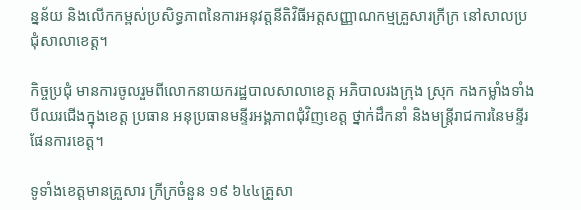ន្នន័យ និងលើកកម្ពស់ប្រសិទ្ធភាពនៃការអនុវត្តនីតិវិធីអត្តសញ្ញាណកម្មគ្រួសារក្រីក្រ នៅសាលប្រជុំសាលាខេត្ត។

កិច្ចប្រជុំ មានការចូលរួមពីលោកនាយករដ្ឋបាលសាលាខេត្ត អភិបាលរងក្រុង ស្រុក កងកម្លាំងទាំងបីឈរជើងក្នុងខេត្ត ប្រធាន អនុប្រធានមន្ទីរអង្គភាពជុំវិញខេត្ត ថ្នាក់ដឹកនាំ និងមន្ត្រីរាជការនៃមន្ទីរផែនការខេត្ត។

ទូទាំងខេត្តមានគ្រួសារ ក្រីក្រចំនួន ១៩ ៦៤៤គ្រួសា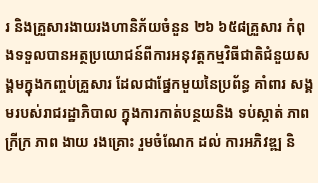រ និងគ្រួសារងាយរងហានិភ័យចំនួន ២៦ ៦៥៨គ្រួសារ កំពុងទទួលបានអត្ថប្រយោជន៍ពីការអនុវត្តកម្មវិធីជាតិជំនួយសង្គមក្នុងកញ្ចប់គ្រួសារ ដែលជាផ្នែកមួយនៃប្រព័ន្ធ គាំពារ សង្គមរបស់រាជរដ្ឋាភិបាល ក្នុងការកាត់បន្ថយនិង ទប់ស្កាត់ ភាពក្រីក្រ ភាព ងាយ រងគ្រោះ រួមចំណែក ដល់ ការអភិវឌ្ឍ និ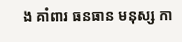ង គាំពារ ធនធាន មនុស្ស កា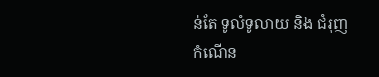ន់តែ ទូលំទូលាយ និង ជំរុញ កំណើន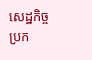សេដ្ឋកិច្ច ប្រក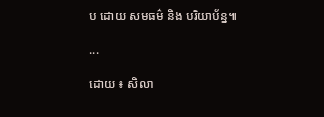ប ដោយ សមធម៌ និង បរិយាប័ន្ន៕

...

ដោយ ៖ សិលា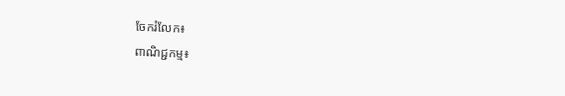ចែករំលែក៖
ពាណិជ្ជកម្ម៖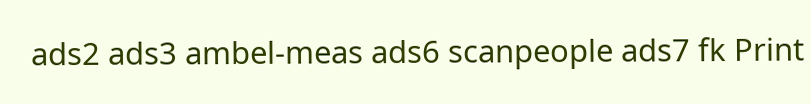ads2 ads3 ambel-meas ads6 scanpeople ads7 fk Print